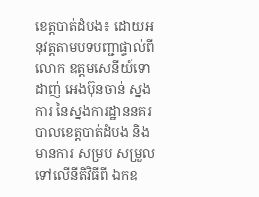ខេត្តបាត់ដំបង៖ ដោយអនុវត្តតាមបទបញ្ជាផ្ទាល់ពី លោក ឧត្តមសេនីយ៍ទោ ដាញ់ អេងប៊ុនចាន់ ស្នងការ នៃស្នងការដ្ឋាននគរបាលខេត្តបាត់ដំបង និងមានការ សម្រប សម្រួល ទៅលើនីតិវិធីពី ឯកឧ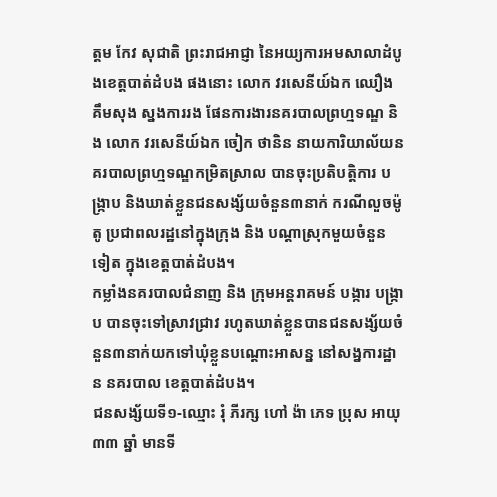ត្តម កែវ សុជាតិ ព្រះរាជអាជ្ញា នៃអយ្យការអមសាលាដំបូងខេត្តបាត់ដំបង ផងនោះ លោក វរសេនីយ៍ឯក ឈឿង គឹមសុង ស្នងការរង ផែនការងារនគរបាលព្រហ្មទណ្ឌ និង លោក វរសេនីយ៍ឯក ចៀក ថានិន នាយការិយាល័យនគរបាលព្រហ្មទណ្ឌកម្រិតស្រាល បានចុះប្រតិបត្តិការ បង្ក្រាប និងឃាត់ខ្លួនជនសង្ស័យចំនួន៣នាក់ ករណីលួចម៉ូតូ ប្រជាពលរដ្ឋនៅក្នុងក្រុង និង បណ្តាស្រុកមួយចំនួនទៀត ក្នុងខេត្តបាត់ដំបង។
កម្លាំងនគរបាលជំនាញ និង ក្រុមអន្តរាគមន៍ បង្ការ បង្ក្រាប បានចុះទៅស្រាវជ្រាវ រហូតឃាត់ខ្លួនបានជនសង្ស័យចំនួន៣នាក់យកទៅឃុំខ្លួនបណ្តោះអាសន្ន នៅសង្នការដ្ឋាន នគរបាល ខេត្តបាត់ដំបង។
ជនសង្ស័យទី១-ឈ្មោះ រុំ ភីរក្ស ហៅ ង៉ា ភេទ ប្រុស អាយុ ៣៣ ឆ្នាំ មានទី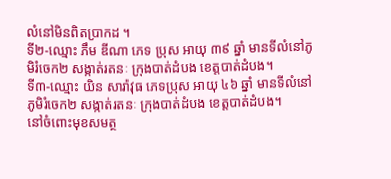លំនៅមិនពិតប្រាកដ ។
ទី២-ឈ្មោះ ភឹម ឌីណា ភេទ ប្រុស អាយុ ៣៩ ឆ្នាំ មានទីលំនៅភូមិរំចេក២ សង្កាត់រតនៈ ក្រុងបាត់ដំបង ខេត្តបាត់ដំបង។
ទី៣-ឈ្មោះ យិន សារ៉ាវុធ ភេទប្រុស អាយុ ៤៦ ឆ្នាំ មានទីលំនៅភូមិរំចេក២ សង្កាត់រតនៈ ក្រុងបាត់ដំបង ខេត្តបាត់ដំបង។
នៅចំពោះមុខសមត្ថ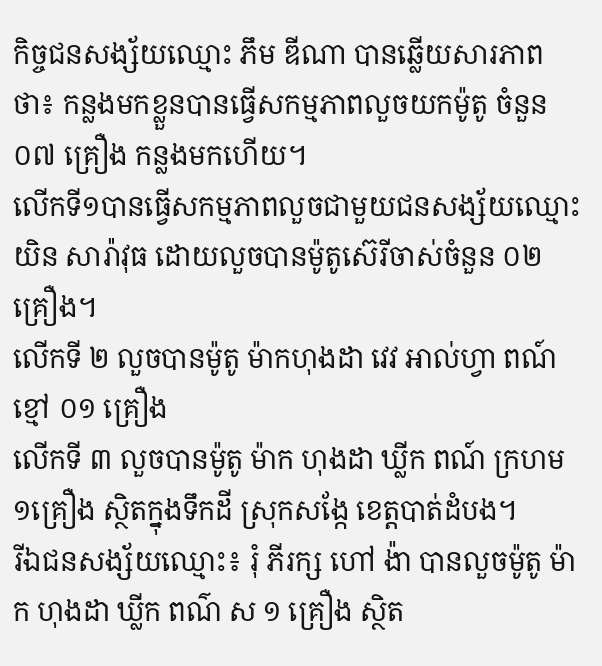កិច្ចជនសង្ស័យឈ្មោះ ភឹម ឌីណា បានឆ្លើយសារភាពថា៖ កន្លងមកខ្លួនបានធ្វើសកម្មភាពលួចយកម៉ូតូ ចំនួន ០៧ គ្រឿង កន្លងមកហើយ។
លើកទី១បានធ្វើសកម្មភាពលួចជាមួយជនសង្ស័យឈ្មោះ យិន សារ៉ាវុធ ដោយលួចបានម៉ូតូស៊េរីចាស់ចំនួន ០២ គ្រឿង។
លើកទី ២ លួចបានម៉ូតូ ម៉ាកហុងដា វេវ អាល់ហ្វា ពណ៍ខ្មៅ ០១ គ្រឿង
លើកទី ៣ លួចបានម៉ូតូ ម៉ាក ហុងដា ឃ្លីក ពណ៍ ក្រហម ១គ្រឿង ស្ថិតក្នុងទឹកដី ស្រុកសង្កែ ខេត្តបាត់ដំបង។
រីឯជនសង្ស័យឈ្មោះ៖ រុំ ភីរក្ស ហៅ ង៉ា បានលួចម៉ូតូ ម៉ាក ហុងដា ឃ្លីក ពណ៌ ស ១ គ្រឿង ស្ថិត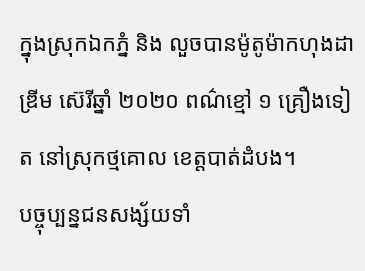ក្នុងស្រុកឯកភ្នំ និង លួចបានម៉ូតូម៉ាកហុងដា ឌ្រីម ស៊េរីឆ្នាំ ២០២០ ពណ៌ខ្មៅ ១ គ្រឿងទៀត នៅស្រុកថ្មគោល ខេត្តបាត់ដំបង។
បច្ចុប្បន្នជនសង្ស័យទាំ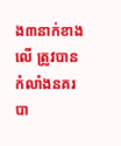ង៣នាក់ខាងលើ ត្រូវបានកំលាំងនគរបា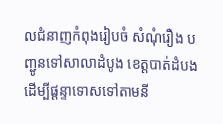លជំនាញកំពុងរៀបចំ សំណុំរឿង បញ្ជូនទៅសាលាដំបូង ខេត្តបាត់ដំបង ដើម្បីផ្តន្ទាទោសទៅតាមនី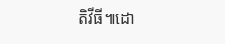តិវីធី៕ដោ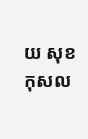យ សុខ កុសល